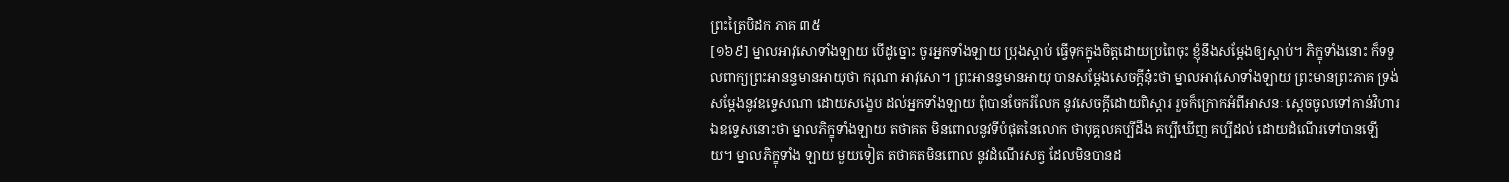ព្រះត្រៃបិដក ភាគ ៣៥
[១៦៩] ម្នាលអាវុសោទាំងឡាយ បើដូច្នោះ ចូរអ្នកទាំងឡាយ ប្រុងស្តាប់ ធ្វើទុកក្នុងចិត្តដោយប្រពៃចុះ ខ្ញុំនឹងសម្តែងឲ្យស្តាប់។ ភិក្ខុទាំងនោះ ក៏ទទួលពាក្យព្រះអានន្ទមានអាយុថា ករុណា អាវុសោ។ ព្រះអានន្ទមានអាយុ បានសម្តែងសេចក្តីនុ៎ះថា ម្នាលអាវុសោទាំងឡាយ ព្រះមានព្រះភាគ ទ្រង់សម្តែងនូវឧទ្ទេសណា ដោយសង្ខេប ដល់អ្នកទាំងឡាយ ពុំបានចែករំលែក នូវសេចក្តីដោយពិស្តារ រួចក៏ក្រោកអំពីអាសនៈ ស្តេចចូលទៅកាន់វិហារ ឯឧទ្ទេសនោះថា ម្នាលភិក្ខុទាំងឡាយ តថាគត មិនពោលនូវទីបំផុតនៃលោក ថាបុគ្គលគប្បីដឹង គប្បីឃើញ គប្បីដល់ ដោយដំណើរទៅបានឡើយ។ ម្នាលភិក្ខុទាំង ឡាយ មួយទៀត តថាគតមិនពោល នូវដំណើរសត្វ ដែលមិនបានដ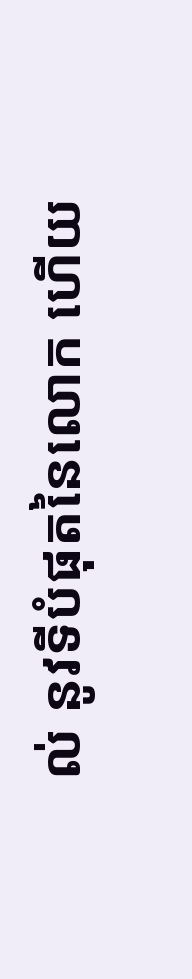ល់ នូវទីបំផុតនៃលោក ហើយ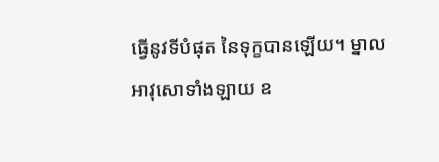ធ្វើនូវទីបំផុត នៃទុក្ខបានឡើយ។ ម្នាលអាវុសោទាំងឡាយ ឧ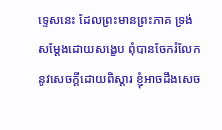ទ្ទេសនេះ ដែលព្រះមានព្រះភាគ ទ្រង់សម្តែងដោយសង្ខេប ពុំបានចែករំលែកនូវសេចក្តីដោយពិស្តារ ខ្ញុំអាចដឹងសេច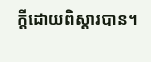ក្តីដោយពិស្តារបាន។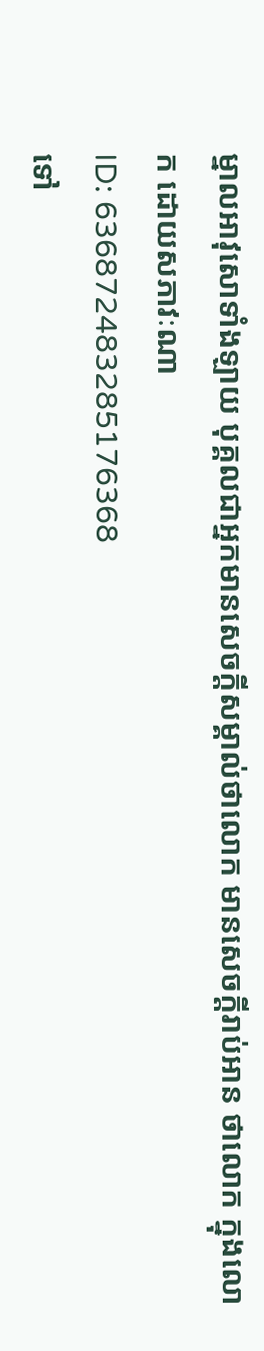ម្នាលអាវុសោទាំងឡាយ បុគ្គលជាអ្នកមានសេចក្តីសម្គាល់ថាលោក មានសេចក្តីរាប់អាន ថាលោក ក្នុងលោក ដោយសភាវៈណា
ID: 636872483285176368
ទៅ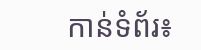កាន់ទំព័រ៖